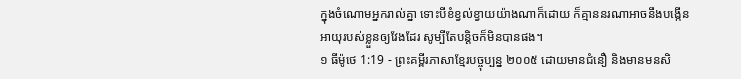ក្នុងចំណោមអ្នករាល់គ្នា ទោះបីខំខ្វល់ខ្វាយយ៉ាងណាក៏ដោយ ក៏គ្មាននរណាអាចនឹងបង្កើនអាយុរបស់ខ្លួនឲ្យវែងដែរ សូម្បីតែបន្តិចក៏មិនបានផង។
១ ធីម៉ូថេ 1:19 - ព្រះគម្ពីរភាសាខ្មែរបច្ចុប្បន្ន ២០០៥ ដោយមានជំនឿ និងមានមនសិ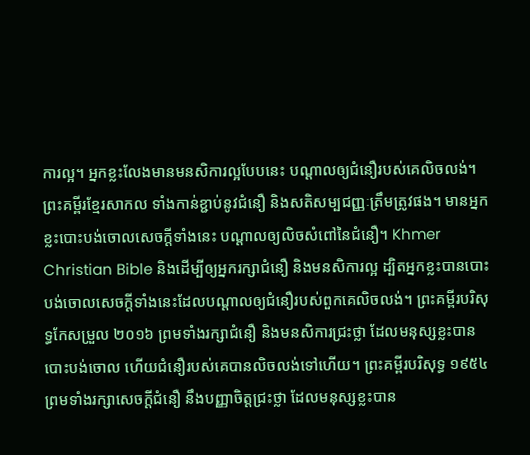ការល្អ។ អ្នកខ្លះលែងមានមនសិការល្អបែបនេះ បណ្ដាលឲ្យជំនឿរបស់គេលិចលង់។ ព្រះគម្ពីរខ្មែរសាកល ទាំងកាន់ខ្ជាប់នូវជំនឿ និងសតិសម្បជញ្ញៈត្រឹមត្រូវផង។ មានអ្នកខ្លះបោះបង់ចោលសេចក្ដីទាំងនេះ បណ្ដាលឲ្យលិចសំពៅនៃជំនឿ។ Khmer Christian Bible និងដើម្បីឲ្យអ្នករក្សាជំនឿ និងមនសិការល្អ ដ្បិតអ្នកខ្លះបានបោះបង់ចោលសេចក្ដីទាំងនេះដែលបណ្ដាលឲ្យជំនឿរបស់ពួកគេលិចលង់។ ព្រះគម្ពីរបរិសុទ្ធកែសម្រួល ២០១៦ ព្រមទាំងរក្សាជំនឿ និងមនសិការជ្រះថ្លា ដែលមនុស្សខ្លះបានបោះបង់ចោល ហើយជំនឿរបស់គេបានលិចលង់ទៅហើយ។ ព្រះគម្ពីរបរិសុទ្ធ ១៩៥៤ ព្រមទាំងរក្សាសេចក្ដីជំនឿ នឹងបញ្ញាចិត្តជ្រះថ្លា ដែលមនុស្សខ្លះបាន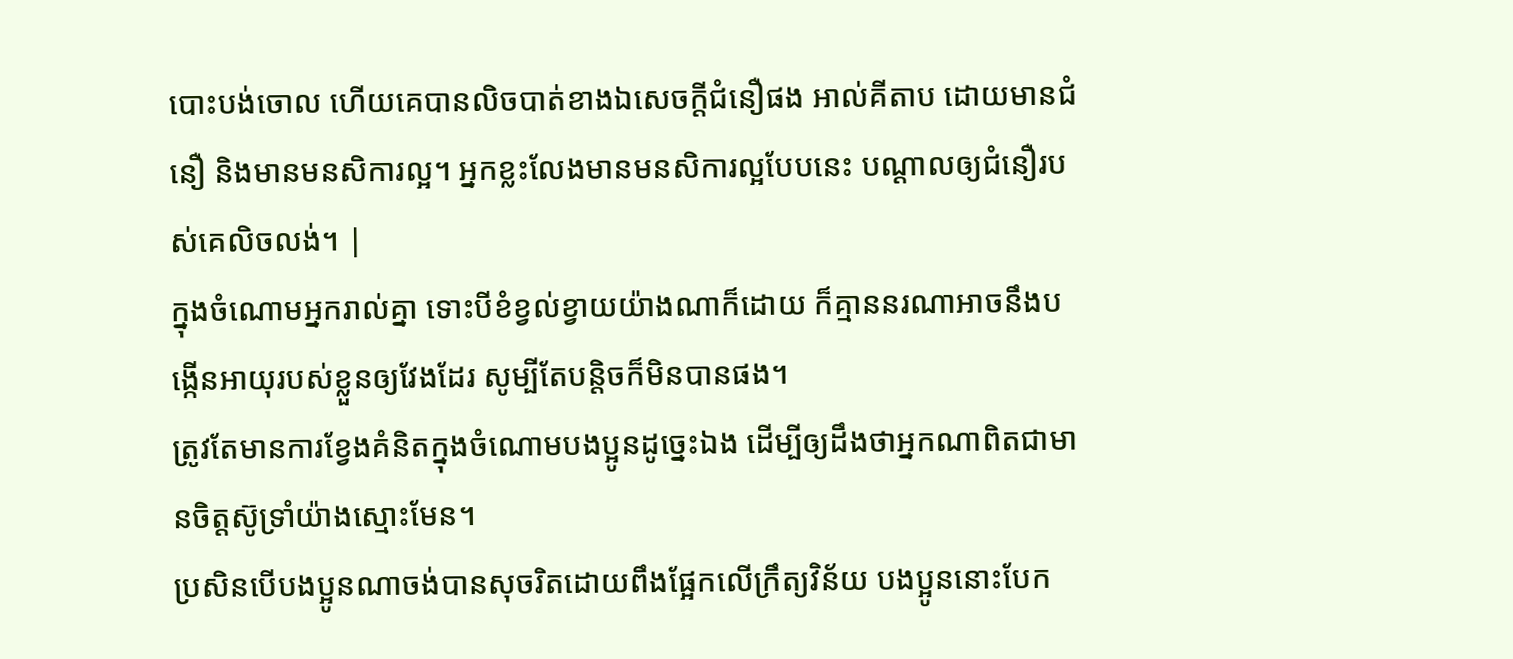បោះបង់ចោល ហើយគេបានលិចបាត់ខាងឯសេចក្ដីជំនឿផង អាល់គីតាប ដោយមានជំនឿ និងមានមនសិការល្អ។ អ្នកខ្លះលែងមានមនសិការល្អបែបនេះ បណ្ដាលឲ្យជំនឿរបស់គេលិចលង់។ |
ក្នុងចំណោមអ្នករាល់គ្នា ទោះបីខំខ្វល់ខ្វាយយ៉ាងណាក៏ដោយ ក៏គ្មាននរណាអាចនឹងបង្កើនអាយុរបស់ខ្លួនឲ្យវែងដែរ សូម្បីតែបន្តិចក៏មិនបានផង។
ត្រូវតែមានការខ្វែងគំនិតក្នុងចំណោមបងប្អូនដូច្នេះឯង ដើម្បីឲ្យដឹងថាអ្នកណាពិតជាមានចិត្តស៊ូទ្រាំយ៉ាងស្មោះមែន។
ប្រសិនបើបងប្អូនណាចង់បានសុចរិតដោយពឹងផ្អែកលើក្រឹត្យវិន័យ បងប្អូននោះបែក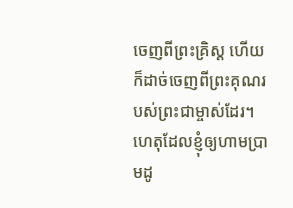ចេញពីព្រះគ្រិស្ត ហើយក៏ដាច់ចេញពីព្រះគុណរបស់ព្រះជាម្ចាស់ដែរ។
ហេតុដែលខ្ញុំឲ្យហាមប្រាមដូ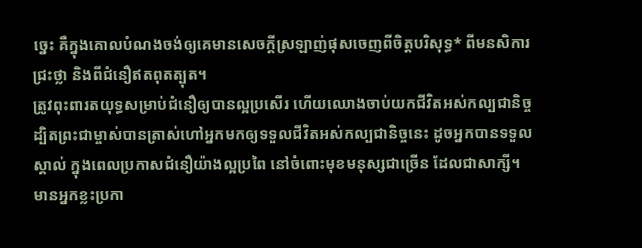ច្នេះ គឺក្នុងគោលបំណងចង់ឲ្យគេមានសេចក្ដីស្រឡាញ់ផុសចេញពីចិត្តបរិសុទ្ធ* ពីមនសិការជ្រះថ្លា និងពីជំនឿឥតពុតត្បុត។
ត្រូវពុះពារតយុទ្ធសម្រាប់ជំនឿឲ្យបានល្អប្រសើរ ហើយឈោងចាប់យកជីវិតអស់កល្បជានិច្ច ដ្បិតព្រះជាម្ចាស់បានត្រាស់ហៅអ្នកមកឲ្យទទួលជីវិតអស់កល្បជានិច្ចនេះ ដូចអ្នកបានទទួលស្គាល់ ក្នុងពេលប្រកាសជំនឿយ៉ាងល្អប្រពៃ នៅចំពោះមុខមនុស្សជាច្រើន ដែលជាសាក្សី។
មានអ្នកខ្លះប្រកា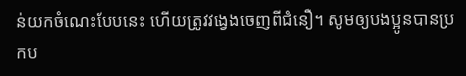ន់យកចំណេះបែបនេះ ហើយត្រូវវង្វេងចេញពីជំនឿ។ សូមឲ្យបងប្អូនបានប្រកប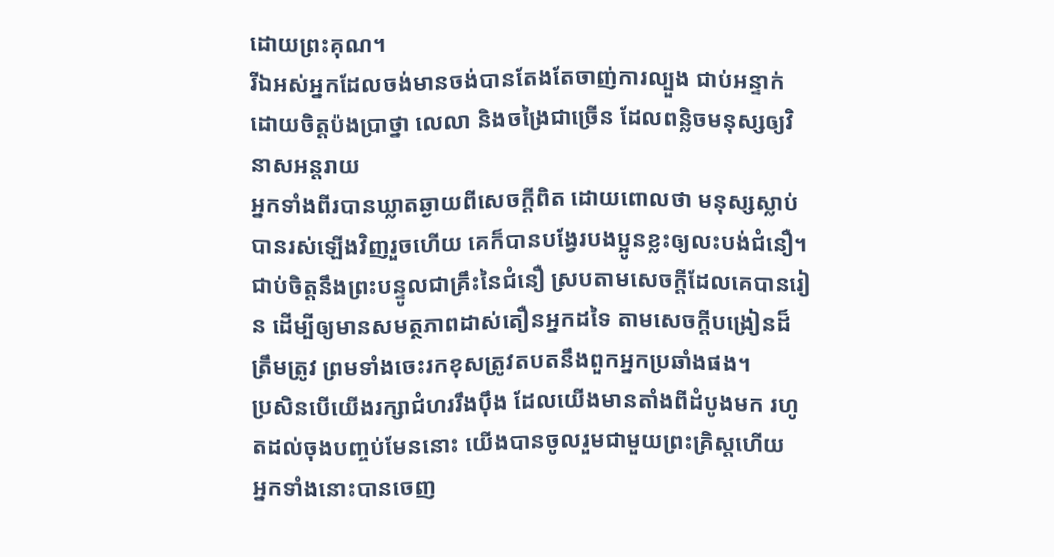ដោយព្រះគុណ។
រីឯអស់អ្នកដែលចង់មានចង់បានតែងតែចាញ់ការល្បួង ជាប់អន្ទាក់ ដោយចិត្តប៉ងប្រាថ្នា លេលា និងចង្រៃជាច្រើន ដែលពន្លិចមនុស្សឲ្យវិនាសអន្តរាយ
អ្នកទាំងពីរបានឃ្លាតឆ្ងាយពីសេចក្ដីពិត ដោយពោលថា មនុស្សស្លាប់បានរស់ឡើងវិញរួចហើយ គេក៏បានបង្វែរបងប្អូនខ្លះឲ្យលះបង់ជំនឿ។
ជាប់ចិត្តនឹងព្រះបន្ទូលជាគ្រឹះនៃជំនឿ ស្របតាមសេចក្ដីដែលគេបានរៀន ដើម្បីឲ្យមានសមត្ថភាពដាស់តឿនអ្នកដទៃ តាមសេចក្ដីបង្រៀនដ៏ត្រឹមត្រូវ ព្រមទាំងចេះរកខុសត្រូវតបតនឹងពួកអ្នកប្រឆាំងផង។
ប្រសិនបើយើងរក្សាជំហររឹងប៉ឹង ដែលយើងមានតាំងពីដំបូងមក រហូតដល់ចុងបញ្ចប់មែននោះ យើងបានចូលរួមជាមួយព្រះគ្រិស្តហើយ
អ្នកទាំងនោះបានចេញ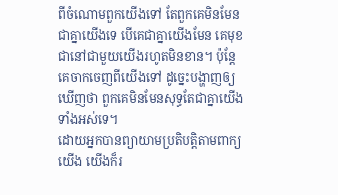ពីចំណោមពួកយើងទៅ តែពួកគេមិនមែនជាគ្នាយើងទេ បើគេជាគ្នាយើងមែន គេមុខជានៅជាមួយយើងរហូតមិនខាន។ ប៉ុន្តែ គេចាកចេញពីយើងទៅ ដូច្នេះបង្ហាញឲ្យឃើញថា ពួកគេមិនមែនសុទ្ធតែជាគ្នាយើងទាំងអស់ទេ។
ដោយអ្នកបានព្យាយាមប្រតិបត្តិតាមពាក្យយើង យើងក៏រ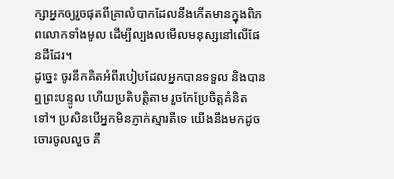ក្សាអ្នកឲ្យរួចផុតពីគ្រាលំបាកដែលនឹងកើតមានក្នុងពិភពលោកទាំងមូល ដើម្បីល្បងលមើលមនុស្សនៅលើផែនដីដែរ។
ដូច្នេះ ចូរនឹកគិតអំពីរបៀបដែលអ្នកបានទទួល និងបានឮព្រះបន្ទូល ហើយប្រតិបត្តិតាម រួចកែប្រែចិត្តគំនិតទៅ។ ប្រសិនបើអ្នកមិនភ្ញាក់ស្មារតីទេ យើងនឹងមកដូចចោរចូលលួច គឺ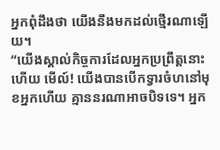អ្នកពុំដឹងថា យើងនឹងមកដល់ថ្មើរណាឡើយ។
“យើងស្គាល់កិច្ចការដែលអ្នកប្រព្រឹត្តនោះហើយ មើល៍! យើងបានបើកទ្វារចំហនៅមុខអ្នកហើយ គ្មាននរណាអាចបិទទេ។ អ្នក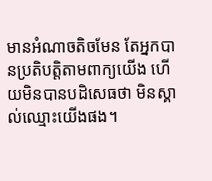មានអំណាចតិចមែន តែអ្នកបានប្រតិបត្តិតាមពាក្យយើង ហើយមិនបានបដិសេធថា មិនស្គាល់ឈ្មោះយើងផង។